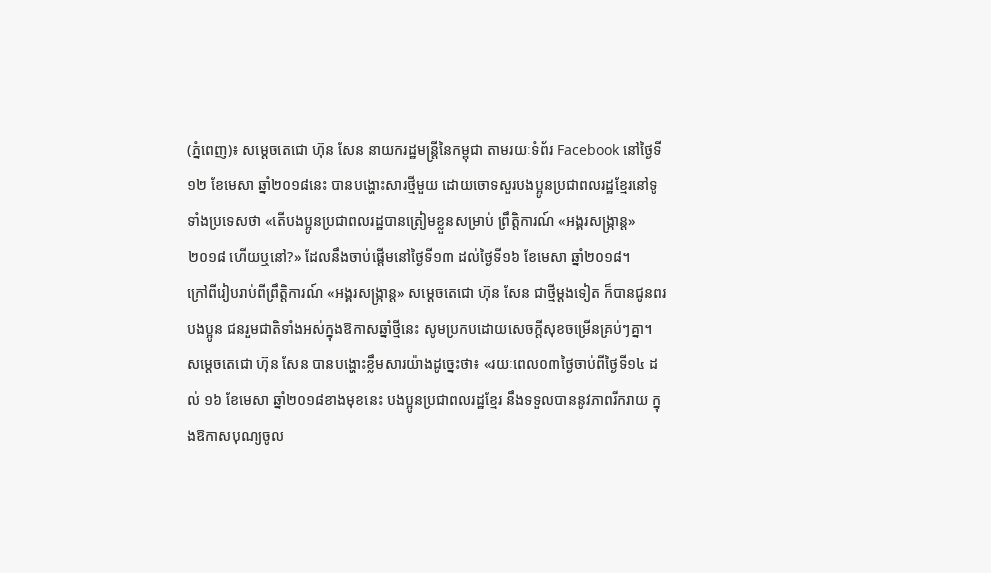(ភ្នំពេញ)៖ សម្ដេចតេជោ ហ៊ុន សែន នាយករដ្ឋមន្ដ្រីនៃកម្ពុជា តាមរយៈទំព័រ Facebook នៅថ្ងៃទី១២ ខែមេសា ឆ្នាំ២០១៨នេះ បានបង្ហោះសារថ្មីមួយ ដោយចោទសួរបងប្អូនប្រជាពលរដ្ឋខ្មែរនៅទូទាំងប្រទេសថា «តើបងប្អូនប្រជាពលរដ្ឋបានត្រៀមខ្លួនសម្រាប់ ព្រឹត្តិការណ៍ «អង្គរសង្រ្កាន្ដ» ២០១៨ ហើយឬនៅ?» ដែលនឹងចាប់ផ្ដើមនៅថ្ងៃទី១៣ ដល់ថ្ងៃទី១៦ ខែមេសា ឆ្នាំ២០១៨។
ក្រៅពីរៀបរាប់ពីព្រឹត្តិការណ៍ «អង្គរសង្ក្រាន្ដ» សម្ដេចតេជោ ហ៊ុន សែន ជាថ្មីម្ដងទៀត ក៏បានជូនពរបងប្អូន ជនរួមជាតិទាំងអស់ក្នុងឱកាសឆ្នាំថ្មីនេះ សូមប្រកបដោយសេចក្តីសុខចម្រើនគ្រប់ៗគ្នា។
សម្ដេចតេជោ ហ៊ុន សែន បានបង្ហោះខ្លឹមសារយ៉ាងដូច្នេះថា៖ «រយៈពេល០៣ថ្ងៃចាប់ពីថ្ងៃទី១៤ ដល់ ១៦ ខែមេសា ឆ្នាំ២០១៨ខាងមុខនេះ បងប្អូនប្រជាពលរដ្ឋខ្មែរ នឹងទទួលបាននូវភាពរីករាយ ក្នុងឱកាសបុណ្យចូល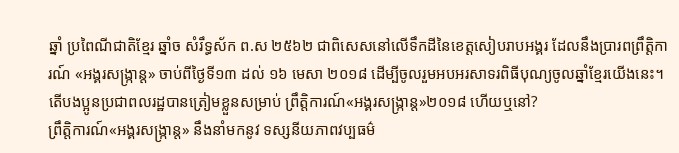ឆ្នាំ ប្រពៃណីជាតិខ្មែរ ឆ្នាំច សំរឹទ្ធស័ក ព.ស ២៥៦២ ជាពិសេសនៅលើទឹកដីនៃខេត្តសៀបរាបអង្គរ ដែលនឹងប្រារពព្រឹត្តិការណ៍ «អង្គរសង្រ្កាន្ដ» ចាប់ពីថ្ងៃទី១៣ ដល់ ១៦ មេសា ២០១៨ ដើម្បីចូលរួមអបអរសាទរពិធីបុណ្យចូលឆ្នាំខ្មែរយើងនេះ។
តើបងប្អូនប្រជាពលរដ្ឋបានត្រៀមខ្លួនសម្រាប់ ព្រឹត្តិការណ៍«អង្គរសង្រ្កាន្ដ»២០១៨ ហើយឬនៅ?
ព្រឹត្តិការណ៍«អង្គរសង្រ្កាន្ដ» នឹងនាំមកនូវ ទស្សនីយភាពវប្បធម៌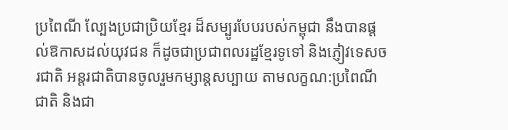ប្រពៃណី ល្បែងប្រជាប្រិយខ្មែរ ដ៏សម្បូរបែបរបស់កម្ពុជា នឹងបានផ្ដល់ឱកាសដល់យុវជន ក៏ដូចជាប្រជាពលរដ្ឋខ្មែរទូទៅ និងភ្ញៀវទេសចរជាតិ អន្ដរជាតិបានចូលរួមកម្សាន្តសប្បាយ តាមលក្ខណ:ប្រពៃណីជាតិ និងជា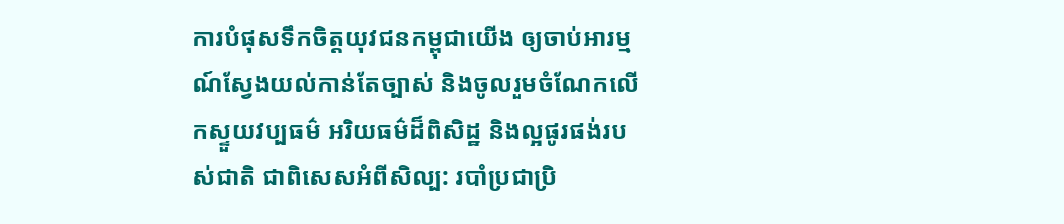ការបំផុសទឹកចិត្តយុវជនកម្ពុជាយើង ឲ្យចាប់អារម្មណ៍ស្វែងយល់កាន់តែច្បាស់ និងចូលរួមចំណែកលើកស្ទួយវប្បធម៌ អរិយធម៌ដ៏ពិសិដ្ឋ និងល្អផូរផង់របស់ជាតិ ជាពិសេសអំពីសិល្ប: របាំប្រជាប្រិ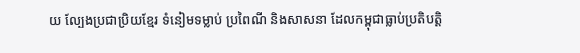យ ល្បែងប្រជាប្រិយខ្មែរ ទំនៀមទម្លាប់ ប្រពៃណី និងសាសនា ដែលកម្ពុជាធ្លាប់ប្រតិបត្តិ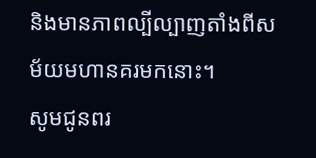និងមានភាពល្បីល្បាញតាំងពីសម័យមហានគរមកនោះ។
សូមជូនពរ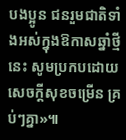បងប្អូន ជនរួមជាតិទាំងអស់ក្នុងឱកាសឆ្នាំថ្មីនេះ សូមប្រកបដោយសេចក្តីសុខចម្រើន គ្រប់ៗគ្នា»៕